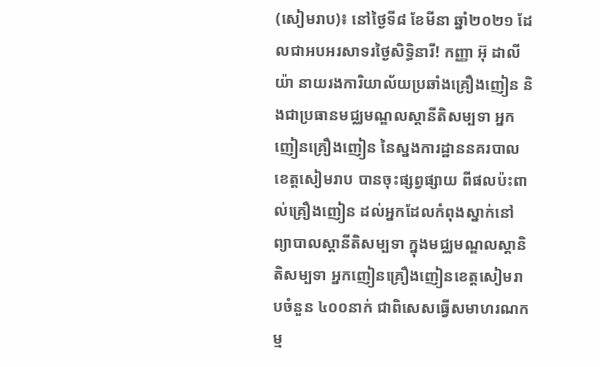(សៀមរាប)៖ នៅថ្ងៃទី៨ ខែមីនា ឆ្នាំ២០២១ ដែលជាអបអរសាទរថ្ងៃសិទ្ធិនារី! កញ្ញា អ៊ុ ដាលីយ៉ា នាយរងការិយាល័យប្រឆាំងគ្រឿងញៀន និងជាប្រធានមជ្ឈមណ្ឌលស្តានីតិសម្បទា អ្នកញៀនគ្រឿងញៀន នៃស្នងការដ្ឋាននគរបាល ខេត្តសៀមរាប បានចុះផ្សព្វផ្សាយ ពីផលប៉ះពាល់គ្រឿងញៀន ដល់អ្នកដែលកំពុងស្នាក់នៅព្យាបាលស្តានីតិសម្បទា ក្នុងមជ្ឈមណ្ឌលស្តានិតិសម្បទា អ្នកញៀនគ្រឿងញៀនខេត្តសៀមរាបចំនួន ៤០០នាក់ ជាពិសេសធ្វើសមាហរណកម្ម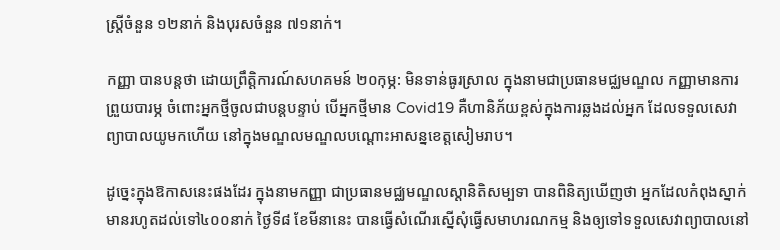ស្ត្រីចំនួន ១២នាក់ និងបុរសចំនួន ៧១នាក់។

កញ្ញា បានបន្តថា ដោយព្រឹត្តិការណ៍សហគមន៍ ២០កុម្ភ: មិនទាន់ធូរស្រាល ក្នុងនាមជាប្រធានមជ្ឈមណ្ឌល កញ្ញាមានការព្រួយបារម្ភ ចំពោះអ្នកថ្មីចូលជាបន្តបន្ទាប់ បើអ្នកថ្មីមាន Covid19 គឺហានិភ័យខ្ពស់ក្នុងការឆ្លងដល់អ្នក ដែលទទួលសេវាព្យាបាលយូមកហើយ នៅក្នុងមណ្ឌលមណ្ឌលបណ្តោះអាសន្នខេត្តសៀមរាប។

ដូច្នេះក្នុងឱកាសនេះផងដែរ ក្នុងនាមកញ្ញា ជាប្រធានមជ្ឈមណ្ឌលស្តានិតិសម្បទា បានពិនិត្យឃើញថា អ្នកដែលកំពុងស្នាក់មានរហូតដល់ទៅ៤០០នាក់ ថ្ងៃទី៨ ខែមីនានេះ បានធ្វើសំណើរស្នើសុំធ្វើសមាហរណកម្ម និងឲ្យទៅទទួលសេវាព្យាបាលនៅ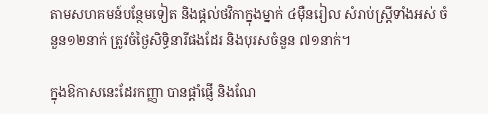តាមសហគមន៍បន្ថែមទៀត និងផ្តល់ថវិកាក្នុងម្នាក់ ៤ម៉ឺនរៀល សំរាប់ស្រ្តីទាំងអស់ ចំនួន១២នាក់ ត្រូវចំថ្ងៃសិទ្ធិនារីផងដែរ និងបុរសចំនួន ៧១នាក់។

ក្នុងឱកាសនេះដែរកញ្ញា បានផ្តាំផ្ញើ និងណែ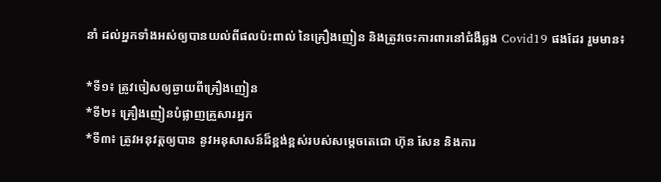នាំ ដល់អ្នកទាំងអស់ឲ្យបានយល់ពីផលប៉ះពាល់ នៃគ្រឿងញៀន និងត្រូវចេះការពារនៅជំងឺឆ្លង Covid19 ផងដែរ រួមមាន៖

*ទី១៖ ត្រូវចៀសឲ្យឆ្ងាយពីគ្រឿងញៀន
*ទី២៖ គ្រឿងញៀនបំផ្លាញគ្រួសារអ្នក
*ទី៣៖ ត្រូវអនុវត្តឲ្យបាន នូវអនុសាសន៍ដ៏ខ្ពង់ខ្ពស់របស់សម្តេចតេជោ ហ៊ុន សែន និងការ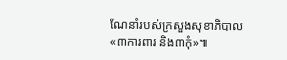ណែនាំរបស់ក្រសួងសុខាភិបាល «៣ការពារ និង៣កុំ»៕